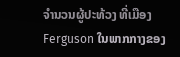ຈຳນວນຜູ້ປະທ້ວງ ທີ່ເມືອງ Ferguson ໃນພາກກາງຂອງ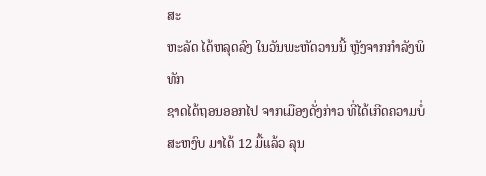ສະ
ຫະລັດ ໄດ້ຫລຸດລົງ ໃນວັນພະຫັດວານນີ້ ຫຼັງຈາກກຳລັງພິທັກ
ຊາດໄດ້ຖອນອອກໄປ ຈາກເມືອງດັ່ງກ່າວ ທີ່ໄດ້ເກີດຄວາມບໍ່
ສະຫງົບ ມາໄດ້ 12 ມື້ແລ້ວ ລຸນ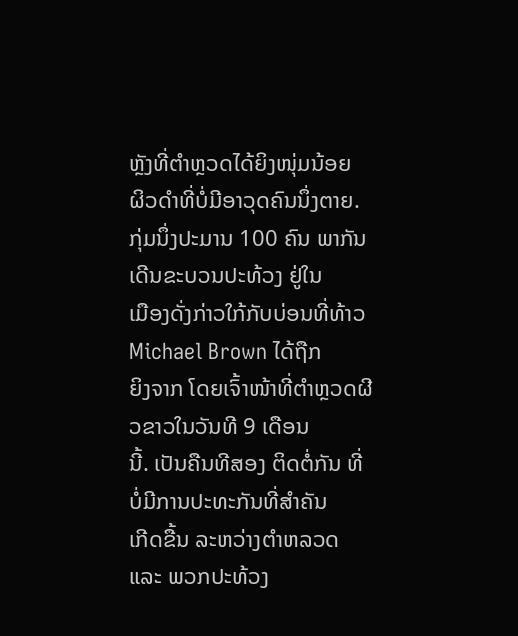ຫຼັງທີ່ຕຳຫຼວດໄດ້ຍິງໜຸ່ມນ້ອຍ
ຜິວດຳທີ່ບໍ່ມີອາວຸດຄົນນຶ່ງຕາຍ.
ກຸ່ມນຶ່ງປະມານ 100 ຄົນ ພາກັນເດີນຂະບວນປະທ້ວງ ຢູ່ໃນ
ເມືອງດັ່ງກ່າວໃກ້ກັບບ່ອນທີ່ທ້າວ Michael Brown ໄດ້ຖືກ
ຍິງຈາກ ໂດຍເຈົ້າໜ້າທີ່ຕຳຫຼວດຜີວຂາວໃນວັນທີ 9 ເດືອນ
ນີ້. ເປັນຄືນທີສອງ ຕິດຕໍ່ກັນ ທີ່ບໍ່ມີການປະທະກັນທີ່ສຳຄັນ
ເກີດຂື້ນ ລະຫວ່າງຕຳຫລວດ ແລະ ພວກປະທ້ວງ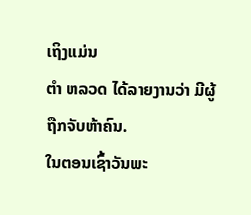ເຖິງແມ່ນ
ຕໍາ ຫລວດ ໄດ້ລາຍງານວ່າ ມີຜູ້ຖືກຈັບຫ້າຄົນ.
ໃນຕອນເຊົ້າວັນພະ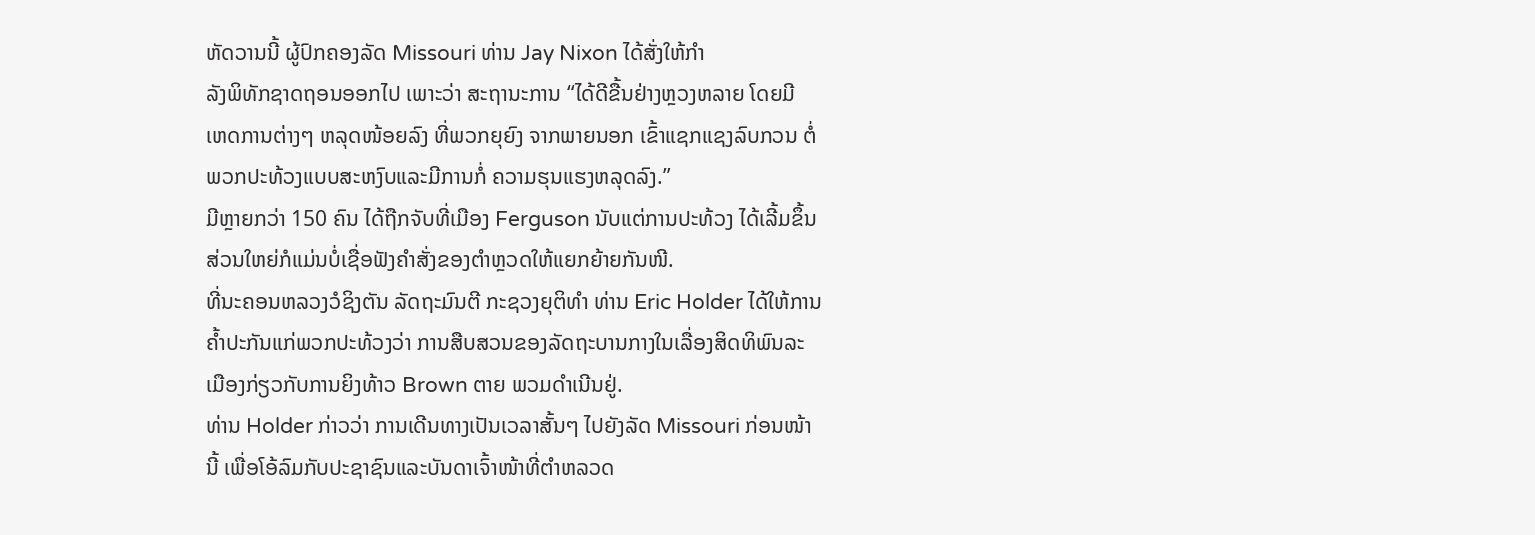ຫັດວານນີ້ ຜູ້ປົກຄອງລັດ Missouri ທ່ານ Jay Nixon ໄດ້ສັ່ງໃຫ້ກຳ
ລັງພິທັກຊາດຖອນອອກໄປ ເພາະວ່າ ສະຖານະການ “ໄດ້ດີຂື້ນຢ່າງຫຼວງຫລາຍ ໂດຍມີ
ເຫດການຕ່າງໆ ຫລຸດໜ້ອຍລົງ ທີ່ພວກຍຸຍົງ ຈາກພາຍນອກ ເຂົ້າແຊກແຊງລົບກວນ ຕໍ່
ພວກປະທ້ວງແບບສະຫງົບແລະມີການກໍ່ ຄວາມຮຸນແຮງຫລຸດລົງ.”
ມີຫຼາຍກວ່າ 150 ຄົນ ໄດ້ຖືກຈັບທີ່ເມືອງ Ferguson ນັບແຕ່ການປະທ້ວງ ໄດ້ເລີ້ມຂຶ້ນ
ສ່ວນໃຫຍ່ກໍແມ່ນບໍ່ເຊື່ອຟັງຄຳສັ່ງຂອງຕຳຫຼວດໃຫ້ແຍກຍ້າຍກັນໜີ.
ທີ່ນະຄອນຫລວງວໍຊິງຕັນ ລັດຖະມົນຕີ ກະຊວງຍຸຕິທໍາ ທ່ານ Eric Holder ໄດ້ໃຫ້ການ
ຄໍ້າປະກັນແກ່ພວກປະທ້ວງວ່າ ການສືບສວນຂອງລັດຖະບານກາງໃນເລື່ອງສິດທິພົນລະ
ເມືອງກ່ຽວກັບການຍິງທ້າວ Brown ຕາຍ ພວມດຳເນີນຢູ່.
ທ່ານ Holder ກ່າວວ່າ ການເດີນທາງເປັນເວລາສັ້ນໆ ໄປຍັງລັດ Missouri ກ່ອນໜ້າ
ນີ້ ເພື່ອໂອ້ລົມກັບປະຊາຊົນແລະບັນດາເຈົ້າໜ້າທີ່ຕຳຫລວດ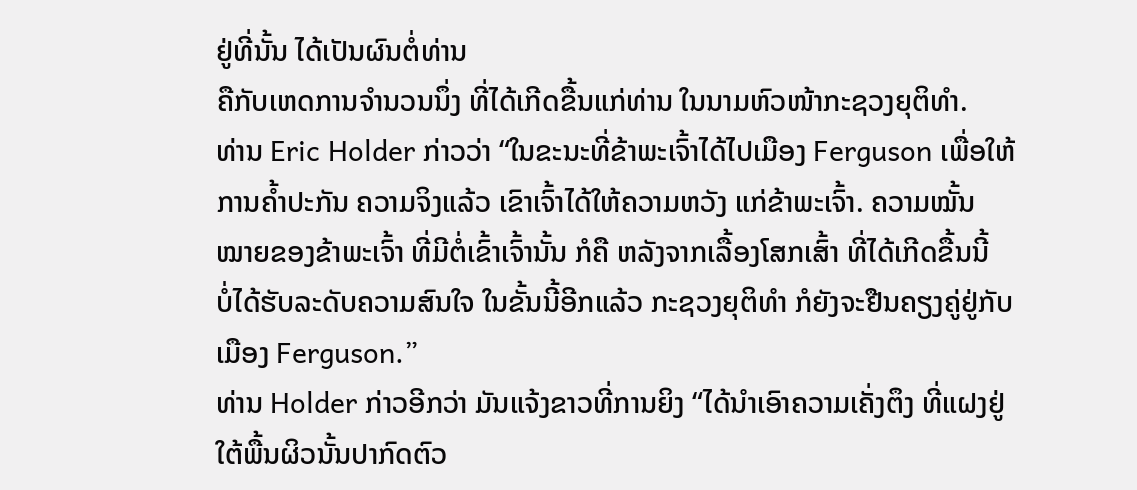ຢູ່ທີ່ນັ້ນ ໄດ້ເປັນຜົນຕໍ່ທ່ານ
ຄືກັບເຫດການຈຳນວນນຶ່ງ ທີ່ໄດ້ເກີດຂື້ນແກ່ທ່ານ ໃນນາມຫົວໜ້າກະຊວງຍຸຕິທຳ.
ທ່ານ Eric Holder ກ່າວວ່າ “ໃນຂະນະທີ່ຂ້າພະເຈົ້າໄດ້ໄປເມືອງ Ferguson ເພື່ອໃຫ້
ການຄ້ຳປະກັນ ຄວາມຈິງແລ້ວ ເຂົາເຈົ້າໄດ້ໃຫ້ຄວາມຫວັງ ແກ່ຂ້າພະເຈົ້າ. ຄວາມໝັ້ນ
ໝາຍຂອງຂ້າພະເຈົ້າ ທີ່ມີຕໍ່ເຂົ້າເຈົ້ານັ້ນ ກໍຄື ຫລັງຈາກເລື້ອງໂສກເສົ້າ ທີ່ໄດ້ເກີດຂື້ນນີ້
ບໍ່ໄດ້ຮັບລະດັບຄວາມສົນໃຈ ໃນຂັ້ນນີ້ອີກແລ້ວ ກະຊວງຍຸຕິທຳ ກໍຍັງຈະຢືນຄຽງຄູ່ຢູ່ກັບ
ເມືອງ Ferguson.”
ທ່ານ Holder ກ່າວອີກວ່າ ມັນແຈ້ງຂາວທີ່ການຍິງ “ໄດ້ນຳເອົາຄວາມເຄັ່ງຕຶງ ທີ່ແຝງຢູ່
ໃຕ້ພື້ນຜິວນັ້ນປາກົດຕົວ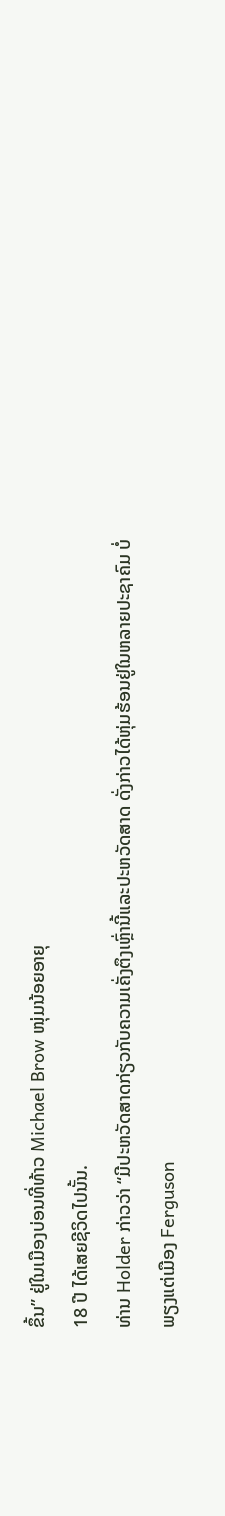ຂຶ້ນ” ຢູ່ໃນເມືອງບ່ອນທີ່ທ້າວ Michael Brow ໜຸ່ມນ້ອຍອາຍຸ
18 ປີ ໄດ້ເສຍຊີວິດໄປນັ້ນ.
ທ່ານ Holder ກ່າວວ່າ “ມີປະຫວັດສາດກ່ຽວກັບຄວາມເຄັ່ງຕຶງເຫຼົ່ານີ້ແລະປະຫວັດສາດ ດັ່ງກ່າວໄດ້ຫຸ່ມຮ້ອນຢູ່ໃນຫລາຍປະຊາຄົມ ບໍ່ພຽງແຕ່ເມືອງ Ferguson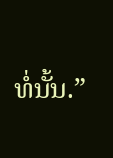ທໍ່ນັ້ນ.”